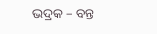ଭଦ୍ରକ – ବନ୍ତ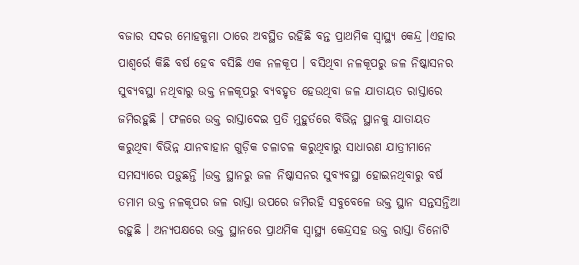ବଜାର ସଦର ମୋହକୁମା ଠାରେ ଅବସ୍ଥିତ ରହିଛି ବନ୍ତ ପ୍ରାଥମିକ ସ୍ୱାସ୍ଥ୍ୟ କେନ୍ଦ୍ର ।ଏହାର ପାଶ୍ୱର୍ରେ କିଛି ବର୍ଷ ହେବ ବସିଛି ଏକ ନଳକୂପ । ବସିଥିବା ନଳକୂପରୁ ଜଳ ନିଷ୍କାସନର ସୁବ୍ୟବସ୍ଥା ନଥିବାରୁ ଉକ୍ତ ନଳକୂପରୁ ବ୍ୟବହୃତ ହେଉଥିବା ଜଳ ଯାତାୟତ ରାସ୍ତାରେ ଜମିରହୁଛି । ଫଳରେ ଉକ୍ତ ରାସ୍ତାଦେଇ ପ୍ରତି ମୁହୁର୍ତରେ ବିଭିନ୍ନ ସ୍ଥାନକୁ ଯାତାୟତ କରୁଥିବା ବିଭିନ୍ନ ଯାନବାହାନ ଗୁଡ଼ିକ ଚଳାଚଳ କରୁଥିବାରୁ ସାଧାରଣ ଯାତ୍ରୀମାନେ ସମସ୍ୟାରେ ପଡ଼ୁଛନ୍ତି ।ଉକ୍ତ ସ୍ଥାନରୁ ଜଳ ନିଷ୍କାସନର ସୁବ୍ୟବସ୍ଥା ହୋଇନଥିବାରୁ ବର୍ଷ ତମାମ ଉକ୍ତ ନଳକୂପର ଜଳ ରାସ୍ତା ଉପରେ ଜମିରହି ସବୁବେଳେ ଉକ୍ତ ସ୍ଥାନ ସନ୍ତସନ୍ତିଆ ରହୁଛି । ଅନ୍ୟପକ୍ଷରେ ଉକ୍ତ ସ୍ଥାନରେ ପ୍ରାଥମିକ ସ୍ୱାସ୍ଥ୍ୟ କେନ୍ଦ୍ରସହ ଉକ୍ତ ରାସ୍ତା ତିନୋଟି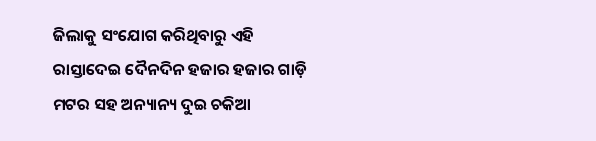ଜିଲାକୁ ସଂଯୋଗ କରିଥିବାରୁ ଏହି ରାସ୍ତାଦେଇ ଦୈନଦିନ ହଜାର ହଜାର ଗାଡ଼ି ମଟର ସହ ଅନ୍ୟାନ୍ୟ ଦୁଇ ଚକିଆ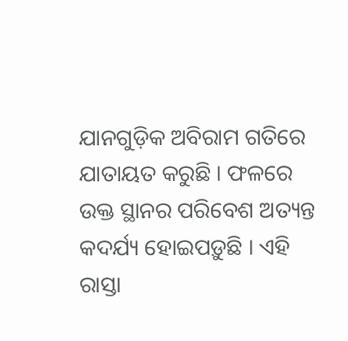ଯାନଗୁଡ଼ିକ ଅବିରାମ ଗତିରେ ଯାତାୟତ କରୁଛି । ଫଳରେ ଉକ୍ତ ସ୍ଥାନର ପରିବେଶ ଅତ୍ୟନ୍ତ କଦର୍ଯ୍ୟ ହୋଇପଡ଼ୁଛି । ଏହି ରାସ୍ତା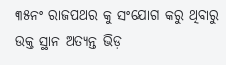୩୫ନଂ ରାଜପଥର କୁ ସଂଯୋଗ କରୁ ଥିବାରୁ ଉକ୍ତ ସ୍ଥାନ ଅତ୍ୟନ୍ତ ଭିଡ଼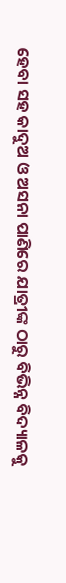ହେବା ସହ କାଦୁଅ ଓ ଅସନା ପାଣିରେ ଯାତ୍ରୀଙ୍କ ଠାରୁ ବିଭିନ୍ନ ବିଦ୍ୟାଳକୁ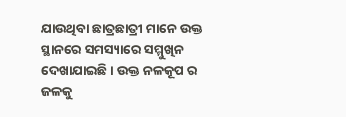ଯାଉଥିବା ଛାତ୍ରଛାତ୍ରୀ ମାନେ ଉକ୍ତ ସ୍ଥାନରେ ସମସ୍ୟାରେ ସମ୍ମୁଖିନ ଦେଖାଯାଇଛି । ଉକ୍ତ ନଳକୂପ ର ଜଳକୁ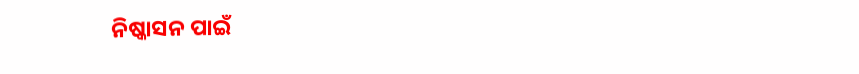ନିଷ୍କାସନ ପାଇଁ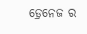ଡ଼୍ରେନେଜ ର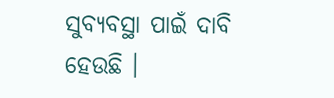ସୁବ୍ୟବସ୍ଥା ପାଇଁ ଦାବି ହେଉଛି ।